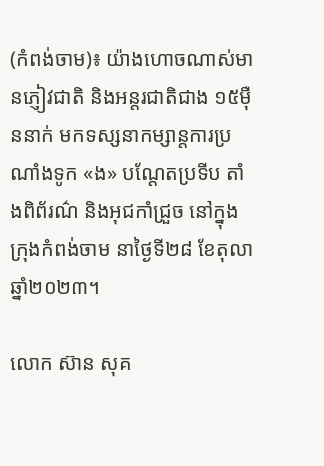(កំពង់ចាម)៖ យ៉ាងហោចណាស់មានភ្ញៀវជាតិ និងអន្តរជាតិជាង ១៥ម៉ឺននាក់ មកទស្សនាកម្សាន្តការប្រណាំងទូក «ង» បណ្ដែតប្រទីប តាំងពិព័រណ៌ និងអុជកាំជ្រួច នៅក្នុងក្រុងកំពង់ចាម នាថ្ងៃទី២៨ ខែតុលា ឆ្នាំ២០២៣។

លោក ស៊ាន សុគ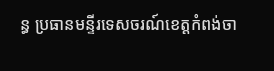ន្ធ ប្រធានមន្ទីរទេសចរណ៍ខេត្តកំពង់ចា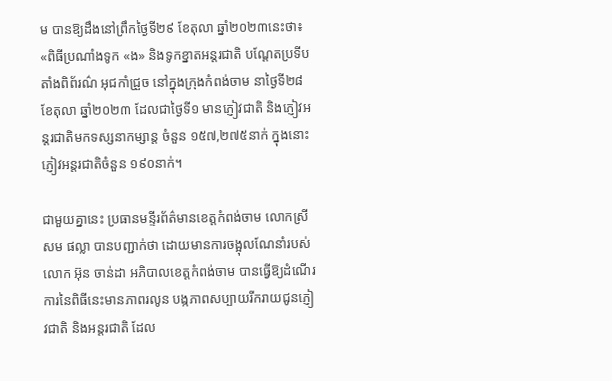ម បានឱ្យដឹងនៅព្រឹកថ្ងៃទី២៩ ខែតុលា ឆ្នាំ២០២៣នេះថា៖ «ពិធីប្រណាំងទូក «ង» និងទូកខ្នាតអន្តរជាតិ បណ្ដែតប្រទីប តាំងពិព័រណ៌ អុជកាំជ្រួច នៅក្នុងក្រុងកំពង់ចាម នាថ្ងៃទី២៨ ខែតុលា ឆ្នាំ២០២៣ ដែលជាថ្ងៃទី១ មានភ្ញៀវជាតិ និងភ្ញៀវអន្តរជាតិមកទស្សនាកម្សាន្ត ចំនួន ១៥៧,២៧៥នាក់ ក្នុងនោះភ្ញៀវអន្តរជាតិចំនួន ១៩០នាក់។

ជាមួយគ្នានេះ ប្រធានមន្ទីរព័ត៌មានខេត្តកំពង់ចាម លោកស្រី សម ផល្លា បានបញ្ជាក់ថា ដោយមានការចង្អុលណែនាំរបស់លោក អ៊ុន ចាន់ដា អភិបាលខេត្តកំពង់ចាម បានធ្វើឱ្យដំណើរការនៃពិធីនេះមានភាពរលូន បង្កភាពសប្បាយរីករាយជូនភ្ញៀវជាតិ និងអន្តរជាតិ ដែល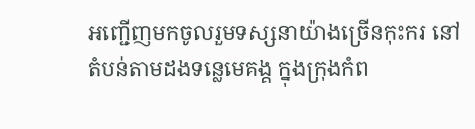អញ្ជើញមកចូលរួមទស្សនាយ៉ាងច្រើនកុះករ នៅតំបន់តាមដងទន្លេមេគង្គ ក្នុងក្រុងកំព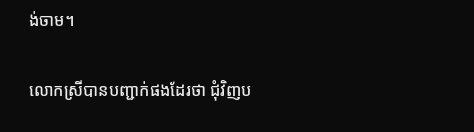ង់ចាម។

លោកស្រីបានបញ្ជាក់ផងដែរថា ជុំវិញប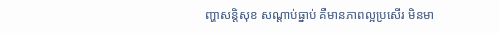ញ្ហាសន្តិសុខ សណ្ដាប់ធ្នាប់ គឺមានភាពល្អប្រសើរ មិនមា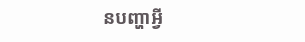នបញ្ហាអ្វី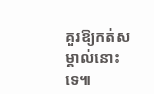គួរឱ្យកត់សម្គាល់នោះទេ៕